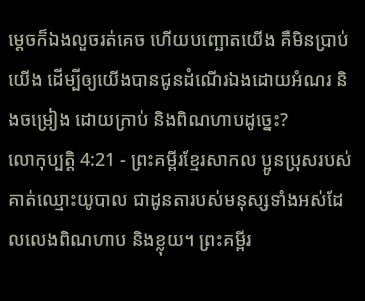ម្ដេចក៏ឯងលួចរត់គេច ហើយបញ្ឆោតយើង គឺមិនប្រាប់យើង ដើម្បីឲ្យយើងបានជូនដំណើរឯងដោយអំណរ និងចម្រៀង ដោយក្រាប់ និងពិណហាបដូច្នេះ?
លោកុប្បត្តិ 4:21 - ព្រះគម្ពីរខ្មែរសាកល ប្អូនប្រុសរបស់គាត់ឈ្មោះយូបាល ជាដូនតារបស់មនុស្សទាំងអស់ដែលលេងពិណហាប និងខ្លុយ។ ព្រះគម្ពីរ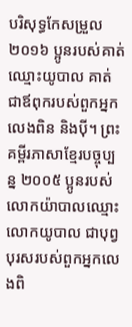បរិសុទ្ធកែសម្រួល ២០១៦ ប្អូនរបស់គាត់ឈ្មោះយូបាល គាត់ជាឪពុករបស់ពួកអ្នកលេងពិន និងប៉ី។ ព្រះគម្ពីរភាសាខ្មែរបច្ចុប្បន្ន ២០០៥ ប្អូនរបស់លោកយ៉ាបាលឈ្មោះលោកយូបាល ជាបុព្វបុរសរបស់ពួកអ្នកលេងពិ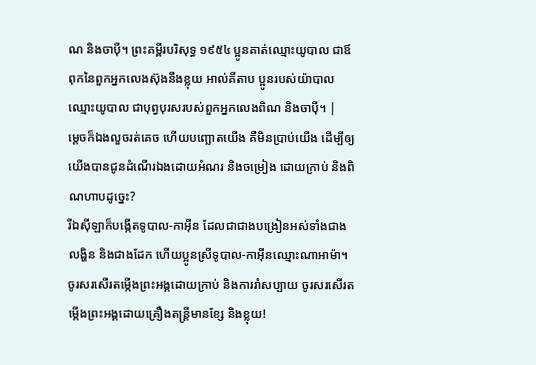ណ និងចាប៉ី។ ព្រះគម្ពីរបរិសុទ្ធ ១៩៥៤ ប្អូនគាត់ឈ្មោះយូបាល ជាឪពុកនៃពួកអ្នកលេងស៊ុងនឹងខ្លុយ អាល់គីតាប ប្អូនរបស់យ៉ាបាល ឈ្មោះយូបាល ជាបុព្វបុរសរបស់ពួកអ្នកលេងពិណ និងចាប៉ី។ |
ម្ដេចក៏ឯងលួចរត់គេច ហើយបញ្ឆោតយើង គឺមិនប្រាប់យើង ដើម្បីឲ្យយើងបានជូនដំណើរឯងដោយអំណរ និងចម្រៀង ដោយក្រាប់ និងពិណហាបដូច្នេះ?
រីឯស៊ីឡាក៏បង្កើតទូបាល-កាអ៊ីន ដែលជាជាងបង្រៀនអស់ទាំងជាងលង្ហិន និងជាងដែក ហើយប្អូនស្រីទូបាល-កាអ៊ីនឈ្មោះណាអាម៉ា។
ចូរសរសើរតម្កើងព្រះអង្គដោយក្រាប់ និងការរាំសប្បាយ ចូរសរសើរតម្កើងព្រះអង្គដោយគ្រឿងតន្ត្រីមានខ្សែ និងខ្លុយ!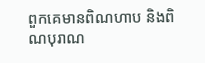ពួកគេមានពិណហាប និងពិណបុរាណ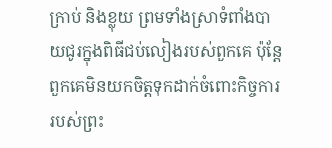ក្រាប់ និងខ្លុយ ព្រមទាំងស្រាទំពាំងបាយជូរក្នុងពិធីជប់លៀងរបស់ពួកគេ ប៉ុន្តែពួកគេមិនយកចិត្តទុកដាក់ចំពោះកិច្ចការរបស់ព្រះ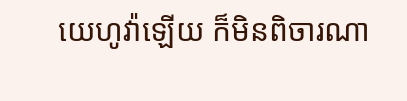យេហូវ៉ាឡើយ ក៏មិនពិចារណា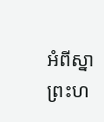អំពីស្នាព្រះហ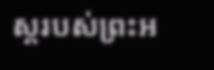ស្តរបស់ព្រះអ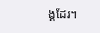ង្គដែរ។